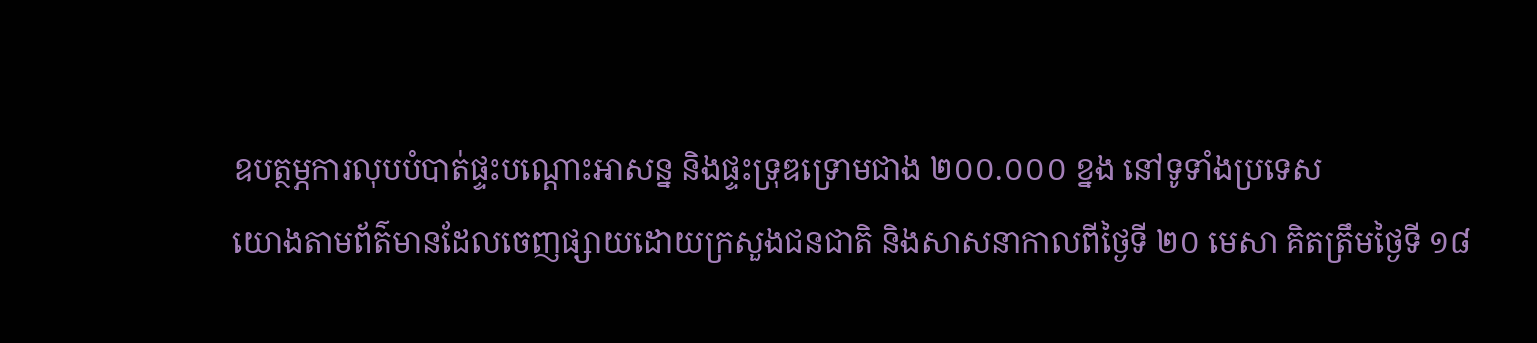ឧបត្ថម្ភការលុបបំបាត់ផ្ទះបណ្ដោះអាសន្ន និងផ្ទះទ្រុឌទ្រោមជាង ២០០.០០០ ខ្នង នៅទូទាំងប្រទេស
យោងតាមព័ត៌មានដែលចេញផ្សាយដោយក្រសួងជនជាតិ និងសាសនាកាលពីថ្ងៃទី ២០ មេសា គិតត្រឹមថ្ងៃទី ១៨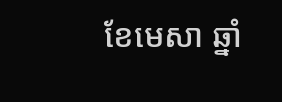ខែមេសា ឆ្នាំ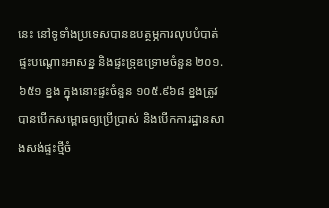នេះ នៅទូទាំងប្រទេសបានឧបត្ថម្ភការលុបបំបាត់ផ្ទះបណ្តោះអាសន្ន និងផ្ទះទ្រុឌទ្រោមចំនួន ២០១.៦៥១ ខ្នង ក្នុងនោះផ្ទះចំនួន ១០៥.៩៦៨ ខ្នងត្រូវបានបើកសម្ពោធឲ្យប្រើប្រាស់ និងបើកការដ្ឋានសាងសង់ផ្ទះថ្មីចំ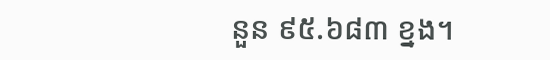នួន ៩៥.៦៨៣ ខ្នង។